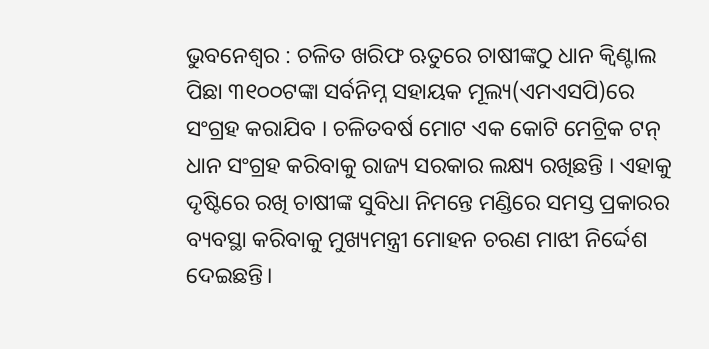ଭୁବନେଶ୍ୱର : ଚଳିତ ଖରିଫ ଋତୁରେ ଚାଷୀଙ୍କଠୁ ଧାନ କ୍ୱିଣ୍ଟାଲ ପିଛା ୩୧୦୦ଟଙ୍କା ସର୍ବନିମ୍ନ ସହାୟକ ମୂଲ୍ୟ(ଏମଏସପି)ରେ ସଂଗ୍ରହ କରାଯିବ । ଚଳିତବର୍ଷ ମୋଟ ଏକ କୋଟି ମେଟ୍ରିକ ଟନ୍ ଧାନ ସଂଗ୍ରହ କରିବାକୁ ରାଜ୍ୟ ସରକାର ଲକ୍ଷ୍ୟ ରଖିଛନ୍ତି । ଏହାକୁ ଦୃଷ୍ଟିରେ ରଖି ଚାଷୀଙ୍କ ସୁବିଧା ନିମନ୍ତେ ମଣ୍ଡିରେ ସମସ୍ତ ପ୍ରକାରର ବ୍ୟବସ୍ଥା କରିବାକୁ ମୁଖ୍ୟମନ୍ତ୍ରୀ ମୋହନ ଚରଣ ମାଝୀ ନିର୍ଦ୍ଦେଶ ଦେଇଛନ୍ତି।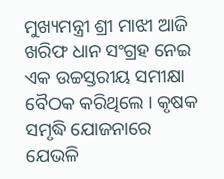ମୁଖ୍ୟମନ୍ତ୍ରୀ ଶ୍ରୀ ମାଝୀ ଆଜି ଖରିଫ ଧାନ ସଂଗ୍ରହ ନେଇ ଏକ ଉଚ୍ଚସ୍ତରୀୟ ସମୀକ୍ଷା ବୈଠକ କରିଥିଲେ । କୃଷକ ସମୃଦ୍ଧି ଯୋଜନାରେ ଯେଭଳି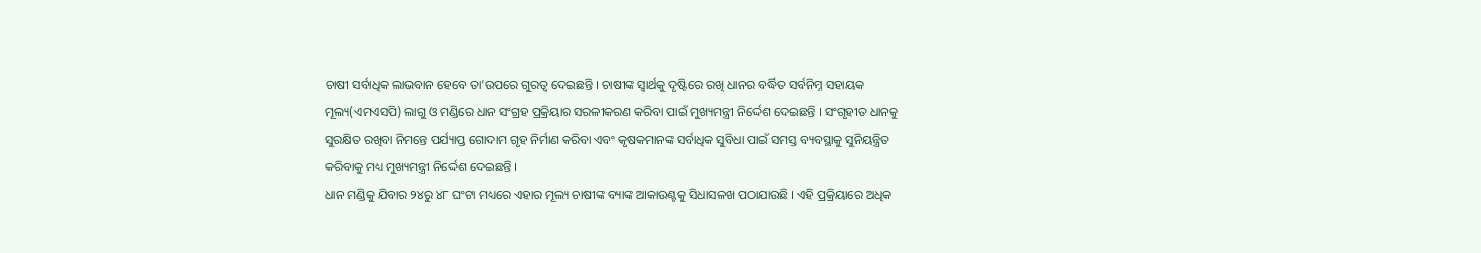ଚାଷୀ ସର୍ବାଧିକ ଲାଭବାନ ହେବେ ତା’ଉପରେ ଗୁରତ୍ୱ ଦେଇଛନ୍ତି । ଚାଷୀଙ୍କ ସ୍ୱାର୍ଥକୁ ଦୃଷ୍ଟିରେ ରଖି ଧାନର ବର୍ଦ୍ଧିତ ସର୍ବନିମ୍ନ ସହାୟକ ମୂଲ୍ୟ(ଏମଏସପି) ଲାଗୁ ଓ ମଣ୍ଡିରେ ଧାନ ସଂଗ୍ରହ ପ୍ରକ୍ରିୟାର ସରଳୀକରଣ କରିବା ପାଇଁ ମୁଖ୍ୟମନ୍ତ୍ରୀ ନିର୍ଦ୍ଦେଶ ଦେଇଛନ୍ତି । ସଂଗୃହୀତ ଧାନକୁ ସୁରକ୍ଷିତ ରଖିବା ନିମନ୍ତେ ପର୍ଯ୍ୟାପ୍ତ ଗୋଦାମ ଗୃହ ନିର୍ମାଣ କରିବା ଏବଂ କୃଷକମାନଙ୍କ ସର୍ବାଧିକ ସୁବିଧା ପାଇଁ ସମସ୍ତ ବ୍ୟବସ୍ଥାକୁ ସୁନିୟନ୍ତ୍ରିତ କରିବାକୁ ମଧ୍ୟ ମୁଖ୍ୟମନ୍ତ୍ରୀ ନିର୍ଦ୍ଦେଶ ଦେଇଛନ୍ତି ।
ଧାନ ମଣ୍ଡିକୁ ଯିବାର ୨୪ରୁ ୪୮ ଘଂଟା ମଧ୍ୟରେ ଏହାର ମୂଲ୍ୟ ଚାଷୀଙ୍କ ବ୍ୟାଙ୍କ ଆକାଉଣ୍ଟକୁ ସିଧାସଳଖ ପଠାଯାଉଛି । ଏହି ପ୍ରକ୍ରିୟାରେ ଅଧିକ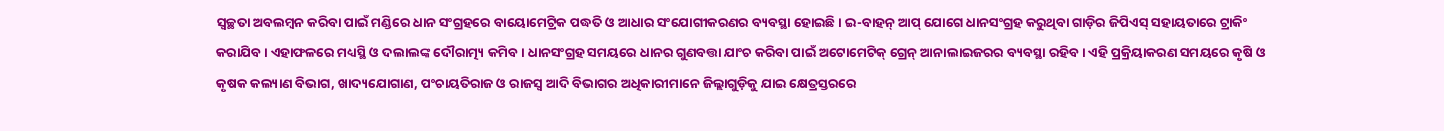ସ୍ୱଚ୍ଛତା ଅବଲମ୍ବନ କରିବା ପାଇଁ ମଣ୍ଡିରେ ଧାନ ସଂଗ୍ରହରେ ବାୟୋମେଟ୍ରିକ ପଦ୍ଧତି ଓ ଆଧାର ସଂଯୋଗୀକରଣର ବ୍ୟବସ୍ଥା ହୋଇଛି। ଇ-ବାହନ୍ ଆପ୍ ଯୋଗେ ଧାନସଂଗ୍ରହ କରୁଥିବା ଗାଡ଼ିର ଜିପିଏସ୍ ସହାୟତାରେ ଟ୍ରାକିଂ କରାଯିବ । ଏହାଫଳରେ ମଧ୍ୟସ୍ଥି ଓ ଦଲାଲଙ୍କ ଦୌରାତ୍ମ୍ୟ କମିବ । ଧାନସଂଗ୍ରହ ସମୟରେ ଧାନର ଗୁଣବତ୍ତା ଯାଂଚ କରିବା ପାଇଁ ଅଟୋମେଟିକ୍ ଗ୍ରେନ୍ ଆନାଲାଇଜରର ବ୍ୟବସ୍ଥା ରହିବ । ଏହି ପ୍ରକ୍ରିୟାକରଣ ସମୟରେ କୃଷି ଓ କୃଷକ କଲ୍ୟାଣ ବିଭାଗ, ଖାଦ୍ୟଯୋଗାଣ, ପଂଚାୟତିରାଜ ଓ ରାଜସ୍ୱ ଆଦି ବିଭାଗର ଅଧିକାରୀମାନେ ଜିଲ୍ଲାଗୁଡ଼ିକୁ ଯାଇ କ୍ଷେତ୍ରସ୍ତରରେ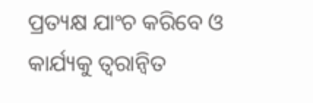ପ୍ରତ୍ୟକ୍ଷ ଯାଂଚ କରିବେ ଓ କାର୍ଯ୍ୟକୁ ତ୍ୱରାନ୍ୱିତ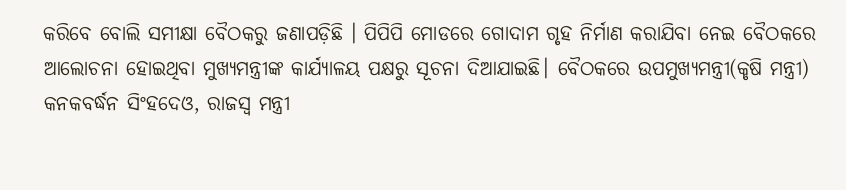କରିବେ ବୋଲି ସମୀକ୍ଷା ବୈଠକରୁ ଜଣାପଡ଼ିଛି । ପିପିପି ମୋଡରେ ଗୋଦାମ ଗୃହ ନିର୍ମାଣ କରାଯିବା ନେଇ ବୈଠକରେ ଆଲୋଚନା ହୋଇଥିବା ମୁଖ୍ୟମନ୍ତ୍ରୀଙ୍କ କାର୍ଯ୍ୟାଳୟ ପକ୍ଷରୁ ସୂଚନା ଦିଆଯାଇଛି। ବୈଠକରେ ଉପମୁଖ୍ୟମନ୍ତ୍ରୀ(କୃଷି ମନ୍ତ୍ରୀ) କନକବର୍ଦ୍ଧନ ସିଂହଦେଓ, ରାଜସ୍ୱ ମନ୍ତ୍ରୀ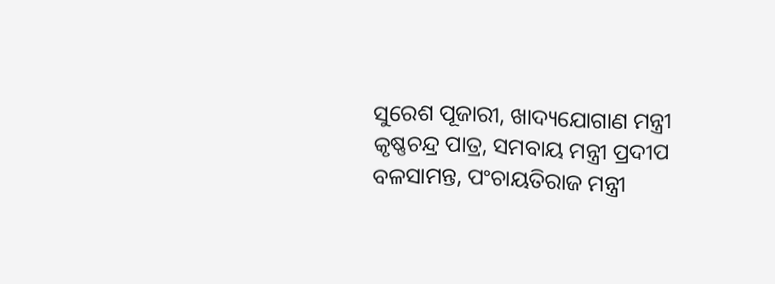ସୁରେଶ ପୂଜାରୀ, ଖାଦ୍ୟଯୋଗାଣ ମନ୍ତ୍ରୀ କୃଷ୍ଣଚନ୍ଦ୍ର ପାତ୍ର, ସମବାୟ ମନ୍ତ୍ରୀ ପ୍ରଦୀପ ବଳସାମନ୍ତ, ପଂଚାୟତିରାଜ ମନ୍ତ୍ରୀ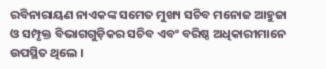ରବିନାରାୟଣ ନାଏକଙ୍କ ସମେତ ମୁଖ୍ୟ ସଚିବ ମନୋଜ ଆହୁଜା ଓ ସମ୍ପୃକ୍ତ ବିଭାଗଗୁଡ଼ିକର ସଚିବ ଏବଂ ବରିଷ୍ଠ ଅଧିକାରୀମାନେ ଉପସ୍ଥିତ ଥିଲେ ।